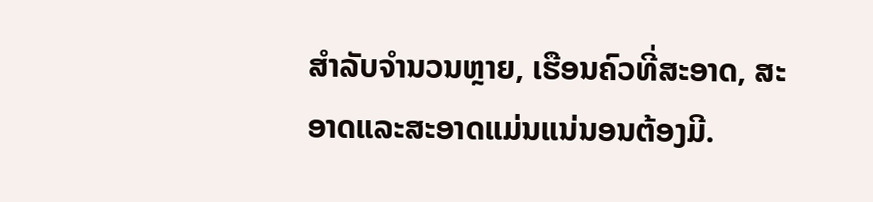ສໍາລັບຈໍານວນຫຼາຍ, ເຮືອນຄົວທີ່ສະອາດ, ສະອາດແລະສະອາດແມ່ນແນ່ນອນຕ້ອງມີ.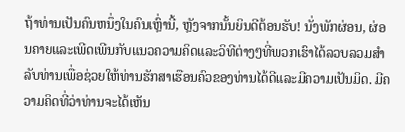ຖ້າທ່ານເປັນຄົນຫນຶ່ງໃນຄົນເຫຼົ່ານີ້, ຫຼັງຈາກນັ້ນຍິນດີຕ້ອນຮັບ! ນັ່ງພັກຜ່ອນ, ຜ່ອນຄາຍແລະເພີດເພີນກັບແນວຄວາມຄິດແລະວິທີຕ່າງໆທີ່ພວກເຮົາໄດ້ລວບລວມສໍາລັບທ່ານເພື່ອຊ່ວຍໃຫ້ທ່ານຮັກສາເຮືອນຄົວຂອງທ່ານໄດ້ດີແລະມີຄວາມເປັນມິດ. ມີຄວາມຄິດທີ່ວ່າທ່ານຈະໄດ້ເຫັນ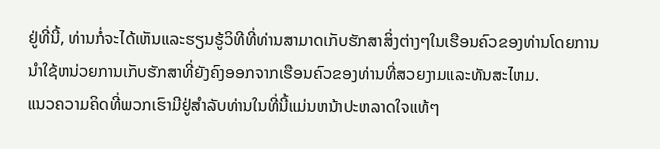ຢູ່ທີ່ນີ້, ທ່ານກໍ່ຈະໄດ້ເຫັນແລະຮຽນຮູ້ວິທີທີ່ທ່ານສາມາດເກັບຮັກສາສິ່ງຕ່າງໆໃນເຮືອນຄົວຂອງທ່ານໂດຍການນໍາໃຊ້ຫນ່ວຍການເກັບຮັກສາທີ່ຍັງຄົງອອກຈາກເຮືອນຄົວຂອງທ່ານທີ່ສວຍງາມແລະທັນສະໄຫມ.
ແນວຄວາມຄິດທີ່ພວກເຮົາມີຢູ່ສໍາລັບທ່ານໃນທີ່ນີ້ແມ່ນຫນ້າປະຫລາດໃຈແທ້ໆ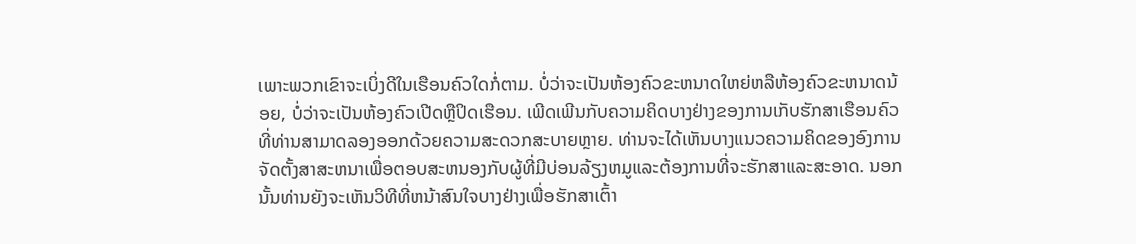ເພາະພວກເຂົາຈະເບິ່ງດີໃນເຮືອນຄົວໃດກໍ່ຕາມ. ບໍ່ວ່າຈະເປັນຫ້ອງຄົວຂະຫນາດໃຫຍ່ຫລືຫ້ອງຄົວຂະຫນາດນ້ອຍ, ບໍ່ວ່າຈະເປັນຫ້ອງຄົວເປີດຫຼືປິດເຮືອນ. ເພີດເພີນກັບຄວາມຄິດບາງຢ່າງຂອງການເກັບຮັກສາເຮືອນຄົວທີ່ທ່ານສາມາດລອງອອກດ້ວຍຄວາມສະດວກສະບາຍຫຼາຍ. ທ່ານຈະໄດ້ເຫັນບາງແນວຄວາມຄິດຂອງອົງການຈັດຕັ້ງສາສະຫນາເພື່ອຕອບສະຫນອງກັບຜູ້ທີ່ມີບ່ອນລ້ຽງຫມູແລະຕ້ອງການທີ່ຈະຮັກສາແລະສະອາດ. ນອກນັ້ນທ່ານຍັງຈະເຫັນວິທີທີ່ຫນ້າສົນໃຈບາງຢ່າງເພື່ອຮັກສາເຕົ້າ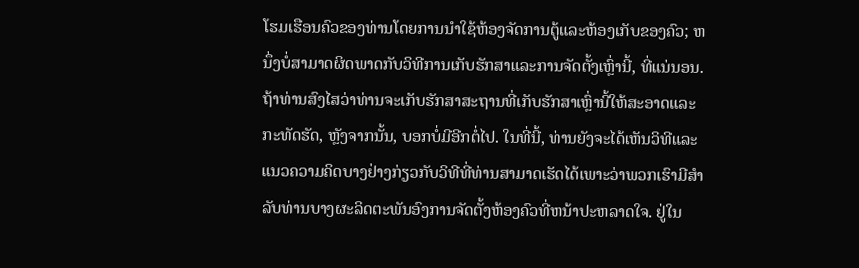ໂຮມເຮືອນຄົວຂອງທ່ານໂດຍການນໍາໃຊ້ຫ້ອງຈັດການຕູ້ແລະຫ້ອງເກັບຂອງຄົວ; ຫນຶ່ງບໍ່ສາມາດຜິດພາດກັບວິທີການເກັບຮັກສາແລະການຈັດຕັ້ງເຫຼົ່ານີ້, ທີ່ແນ່ນອນ. ຖ້າທ່ານສົງໄສວ່າທ່ານຈະເກັບຮັກສາສະຖານທີ່ເກັບຮັກສາເຫຼົ່ານີ້ໃຫ້ສະອາດແລະກະທັດຮັດ, ຫຼັງຈາກນັ້ນ, ບອກບໍ່ມີອີກຕໍ່ໄປ. ໃນທີ່ນີ້, ທ່ານຍັງຈະໄດ້ເຫັນວິທີແລະແນວຄວາມຄິດບາງຢ່າງກ່ຽວກັບວິທີທີ່ທ່ານສາມາດເຮັດໄດ້ເພາະວ່າພວກເຮົາມີສໍາລັບທ່ານບາງຜະລິດຕະພັນອົງການຈັດຕັ້ງຫ້ອງຄົວທີ່ຫນ້າປະຫລາດໃຈ. ຢູ່ໃນ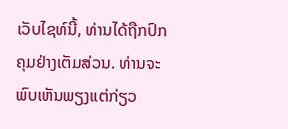ເວັບໄຊທ໌ນີ້, ທ່ານໄດ້ຖືກປົກຄຸມຢ່າງເຕັມສ່ວນ. ທ່ານຈະພົບເຫັນພຽງແຕ່ກ່ຽວ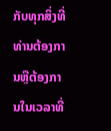ກັບທຸກສິ່ງທີ່ທ່ານຕ້ອງການຫຼືຕ້ອງການໃນເວລາທີ່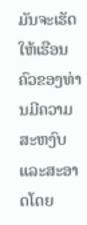ມັນຈະເຮັດໃຫ້ເຮືອນຄົວຂອງທ່ານມີຄວາມສະຫງົບແລະສະອາດໂດຍ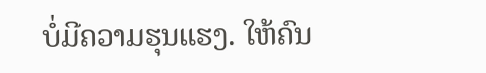ບໍ່ມີຄວາມຮຸນແຮງ. ໃຫ້ຄົນ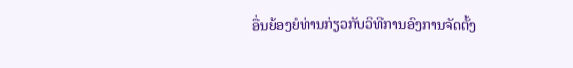ອື່ນຍ້ອງຍໍທ່ານກ່ຽວກັບວິທີການອົງການຈັດຕັ້ງ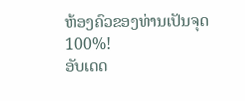ຫ້ອງຄົວຂອງທ່ານເປັນຈຸດ 100%!
ອັບເດດ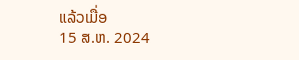ແລ້ວເມື່ອ
15 ສ.ຫ. 2024